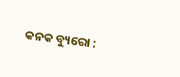କନକ ବ୍ୟୁରୋ :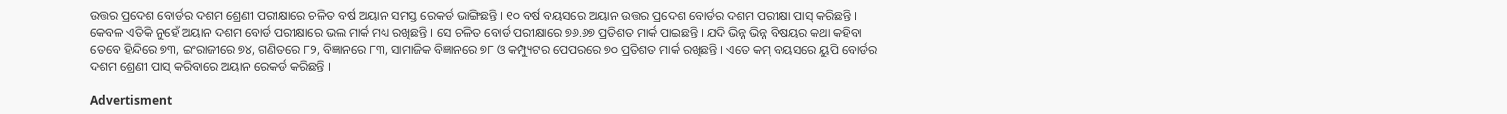ଉତ୍ତର ପ୍ରଦେଶ ବୋର୍ଡର ଦଶମ ଶ୍ରେଣୀ ପରୀକ୍ଷାରେ ଚଳିତ ବର୍ଷ ଅୟାନ ସମସ୍ତ ରେକର୍ଡ ଭାଙ୍ଗିଛନ୍ତି । ୧୦ ବର୍ଷ ବୟସରେ ଅୟାନ ଉତ୍ତର ପ୍ରଦେଶ ବୋର୍ଡର ଦଶମ ପରୀକ୍ଷା ପାସ୍ କରିଛନ୍ତି । କେବଳ ଏତିକି ନୁହେଁ ଅୟାନ ଦଶମ ବୋର୍ଡ ପରୀକ୍ଷାରେ ଭଲ ମାର୍କ ମଧ୍ୟ ରଖିଛନ୍ତି । ସେ ଚଳିତ ବୋର୍ଡ ପରୀକ୍ଷାରେ ୭୬.୬୭ ପ୍ରତିଶତ ମାର୍କ ପାଇଛନ୍ତି । ଯଦି ଭିନ୍ନ ଭିନ୍ନ ବିଷୟର କଥା କହିବା ତେବେ ହିନ୍ଦିରେ ୭୩, ଇଂରାଜୀରେ ୭୪, ଗଣିତରେ ୮୨, ବିଜ୍ଞାନରେ ୮୩, ସାମାଜିକ ବିଜ୍ଞାନରେ ୭୮ ଓ କମ୍ପ୍ୟୁଟର ପେପରରେ ୭୦ ପ୍ରତିଶତ ମାର୍କ ରଖିଛନ୍ତି । ଏତେ କମ୍ ବୟସରେ ୟୁପି ବୋର୍ଡର ଦଶମ ଶ୍ରେଣୀ ପାସ୍ କରିବାରେ ଅୟାନ ରେକର୍ଡ କରିଛନ୍ତି ।

Advertisment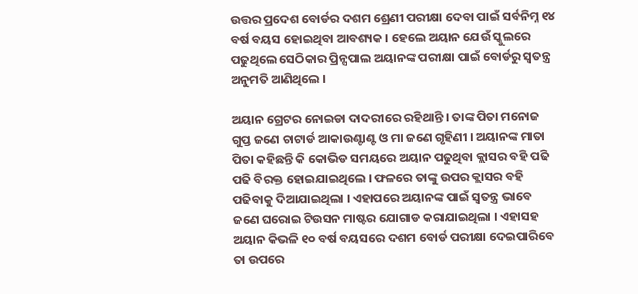ଉତ୍ତର ପ୍ରଦେଶ ବୋର୍ଡର ଦଶମ ଶ୍ରେଣୀ ପରୀକ୍ଷା ଦେବା ପାଇଁ ସର୍ବନିମ୍ନ ୧୪ ବର୍ଷ ବୟସ ହୋଇଥିବା ଆବଶ୍ୟକ । ହେଲେ ଅୟାନ ଯେଉଁ ସ୍କୁଲରେ ପଢୁଥିଲେ ସେଠିକାର ପ୍ରିନ୍ସପାଲ ଅୟାନଙ୍କ ପରୀକ୍ଷା ପାଇଁ ବୋର୍ଡରୁ ସ୍ୱତନ୍ତ୍ର ଅନୁମତି ଆଣିଥିଲେ ।

ଅୟାନ ଗ୍ରେଟର ନୋଇଡା ଦାଦରୀରେ ରହିଥାନ୍ତି । ତାଙ୍କ ପିତା ମନୋଜ ଗୁପ୍ତ ଜଣେ ଚାଟାର୍ଡ ଆକାଉଣ୍ଟାଣ୍ଟ ଓ ମା ଜଣେ ଗୃହିଣୀ । ଅୟାନଙ୍କ ମାତା ପିତା କହିଛନ୍ତି କି କୋଭିଡ ସମୟରେ ଅୟାନ ପଢୁଥିବା କ୍ଲାସର ବହି ପଢି ପଢି ବିରକ୍ତ ହୋଇଯାଇଥିଲେ । ଫଳରେ ତାଙ୍କୁ ଉପର କ୍ଲାସର ବହି ପଢିବାକୁ ଦିଆଯାଇଥିଲା । ଏହାପରେ ଅୟାନଙ୍କ ପାଇଁ ସ୍ୱତନ୍ତ୍ର ଭାବେ ଜଣେ ଘରୋଇ ଟିଉସନ ମାଷ୍ଟର ଯୋଗାଡ କରାଯାଇଥିଲା । ଏହାସହ ଅୟାନ କିଭଳି ୧୦ ବର୍ଷ ବୟସରେ ଦଶମ ବୋର୍ଡ ପରୀକ୍ଷା ଦେଇପାରିବେ ତା ଉପରେ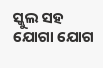ସ୍କୁଲ ସହ ଯୋଗା ଯୋଗ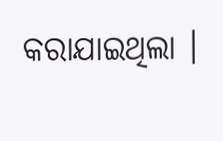କରାଯାଇଥିଲା ।